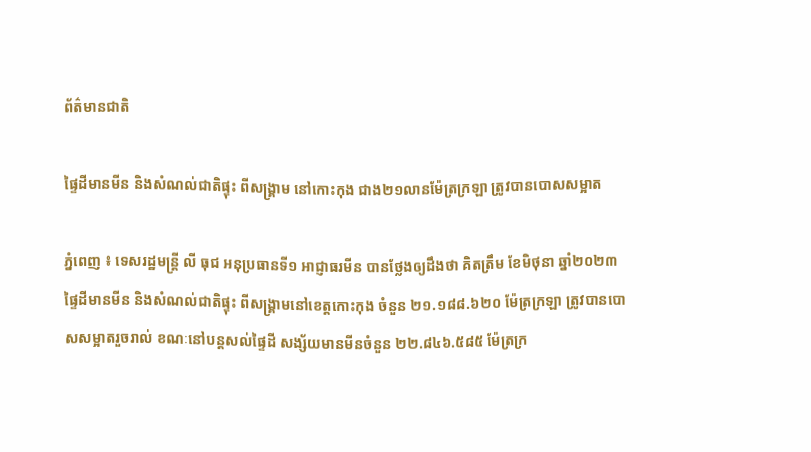ព័ត៌មានជាតិ

ផ្ទៃដីមានមីន និងសំណល់ជាតិផ្ទុះ ពីសង្រ្គាម នៅកោះកុង ជាង២១លានម៉ែត្រក្រឡា ត្រូវបានបោសសម្អាត

ភ្នំពេញ ៖ ទេសរដ្ឋមន្ត្រី លី ធុជ អនុប្រធានទី១ អាជ្ញាធរមីន បានថ្លែងឲ្យដឹងថា គិតត្រឹម ខែមិថុនា ឆ្នាំ២០២៣ ផ្ទៃដីមានមីន និងសំណល់ជាតិផ្ទុះ ពីសង្រ្គាមនៅខេត្តកោះកុង ចំនួន ២១.១៨៨.៦២០ ម៉ែត្រក្រឡា ត្រូវបានបោសសម្អាតរួចរាល់ ខណៈនៅបន្តសល់ផ្ទៃដី សង្ស័យមានមីនចំនួន ២២.៨៤៦.៥៨៥ ម៉ែត្រក្រ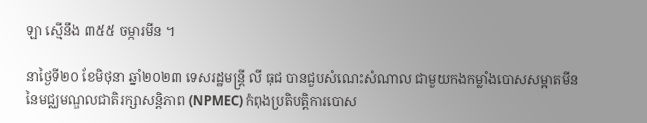ឡា ស្មើនឹង ៣៥៥ ចម្ការមីន ។

នាថ្ងៃទី២០ ខែមិថុនា ឆ្នាំ២០២៣ ទេសរដ្ឋមន្ត្រី លី ធុជ បានជួបសំណេះសំណាល ជាមួយកងកម្លាំងបោសសម្អាតមីន នៃមជ្ឈមណ្ឌលជាតិរក្សាសន្តិភាព (NPMEC) កំពុងប្រតិបត្តិការបោស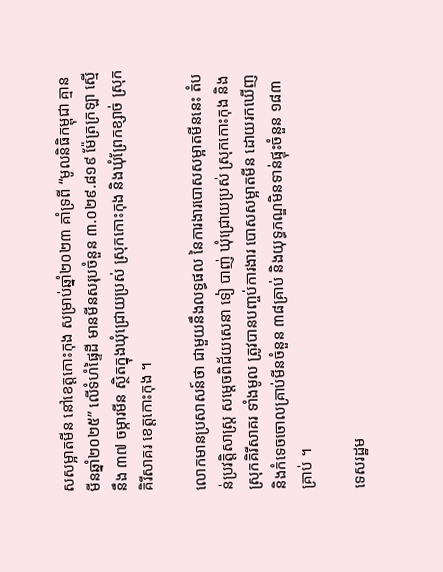សសម្អាតមីន នៅខេត្តកោះកុង សម្រាប់ឆ្នាំ២០២៣ គាំទ្រពី “មូលនិធិកម្ពុជា គ្មានមីនឆ្នាំ២០២៥” លើទំហំផ្ទៃដី មានមីនសរុបចំនួន ៣.០២៩.៨១៩ ម៉ែត្រក្រឡា ស្មើនឹង ៣៧ ចម្ការមីន ស្ថិតក្នុងឃុំជ្រោយប្រស់ ស្រុកកោះកុង និងឃុំព្រែកខ្សាច់ ស្រុកគិរីសាគរ ខេត្តកោះកុង ។

លោកមានប្រសាសន៍ថា ជាមួយនឹងលទ្ធផល នៃការងារបោសសម្អាតមីននេះ តំបន់ប្រវត្តិសាស្រ្ត សម្តេចពិជ័យសេនា ទៀ បាញ់ ឃុំជ្រោយប្រស់ ស្រុកកោះកុង និងស្រុកគិរីសាគរ ទាំងមូល ត្រូវបានបញ្ចប់ការងារ បោសសម្អាតមីន ដោយរកឃើញ និងកំទេចចោលគ្រាប់មីនចំនួន ៣៨គ្រាប់ និងយុទ្ធភណ្ឌមិនទាន់ផ្ទុះចំនួន ១៨៣ គ្រាប់ ។

ទេសរដ្ឋម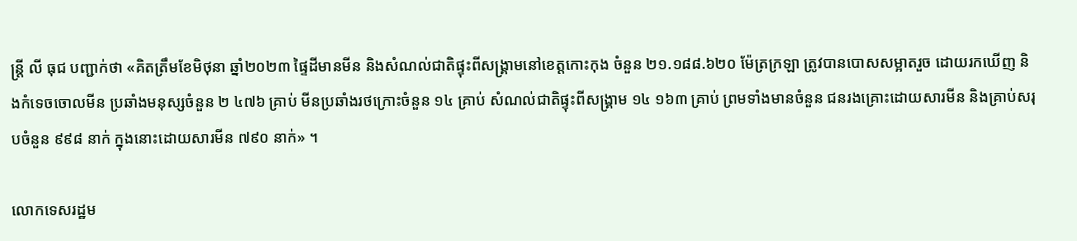ន្ត្រី លី ធុជ បញ្ជាក់ថា «គិតត្រឹមខែមិថុនា ឆ្នាំ២០២៣ ផ្ទៃដីមានមីន និងសំណល់ជាតិផ្ទុះពីសង្រ្គាមនៅខេត្តកោះកុង ចំនួន ២១.១៨៨.៦២០ ម៉ែត្រក្រឡា ត្រូវបានបោសសម្អាតរួច ដោយរកឃើញ និងកំទេចចោលមីន ប្រឆាំងមនុស្សចំនួន ២ ៤៧៦ គ្រាប់ មីនប្រឆាំងរថក្រោះចំនួន ១៤ គ្រាប់ សំណល់ជាតិផ្ទុះពីសង្គ្រាម ១៤ ១៦៣ គ្រាប់ ព្រមទាំងមានចំនួន ជនរងគ្រោះដោយសារមីន និងគ្រាប់សរុបចំនួន ៩៩៨ នាក់ ក្នុងនោះដោយសារមីន ៧៩០ នាក់» ។

លោកទេសរដ្ឋម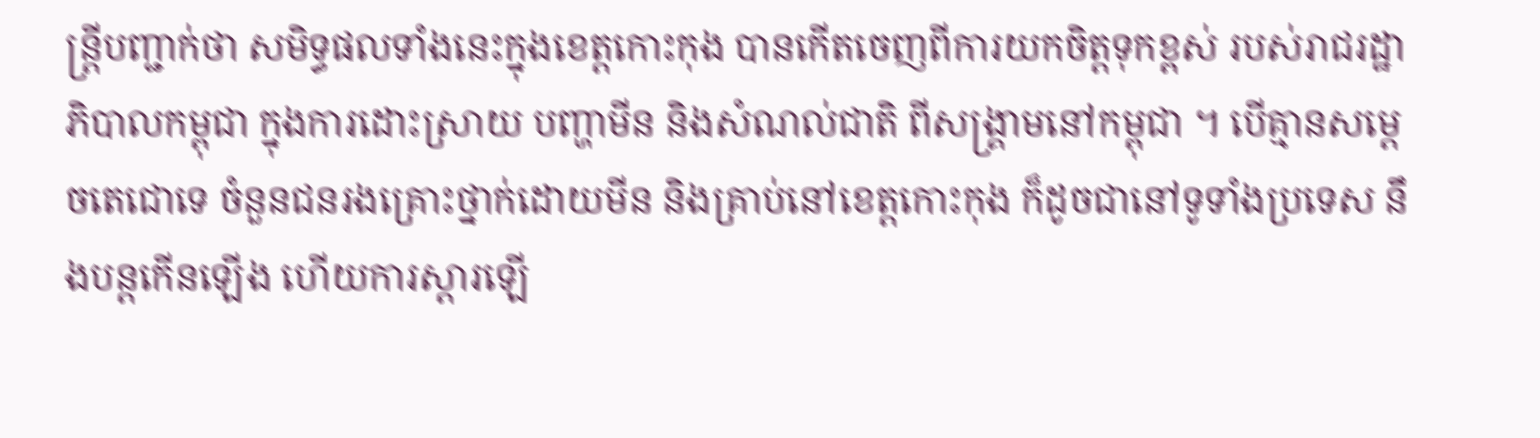ន្រ្តីបញ្ជាក់ថា សមិទ្ធផលទាំងនេះក្នុងខេត្តកោះកុង បានកើតចេញពីការយកចិត្តទុកខ្ពស់ របស់រាជរដ្ឋាភិបាលកម្ពុជា ក្នុងការដោះស្រាយ បញ្ហាមីន និងសំណល់ជាតិ ពីសង្រ្គាមនៅកម្ពុជា ។ បើគ្មានសម្តេចតេជោទេ ចំនួនជនរងគ្រោះថ្នាក់ដោយមីន និងគ្រាប់នៅខេត្តកោះកុង ក៏ដូចជានៅទូទាំងប្រទេស នឹងបន្តកើនឡើង ហើយការស្តារឡើ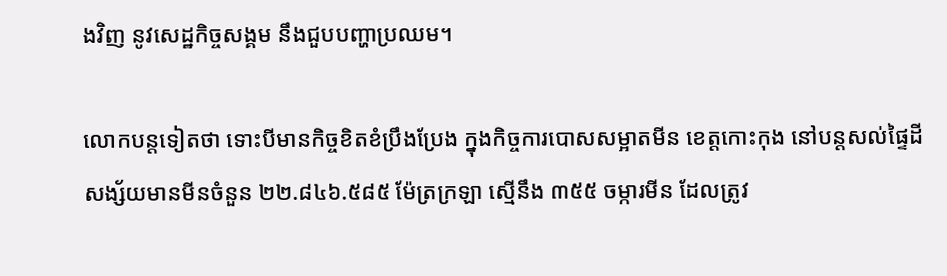ងវិញ នូវសេដ្ឋកិច្ចសង្គម នឹងជួបបញ្ហាប្រឈម។

លោកបន្តទៀតថា ទោះបីមានកិច្ចខិតខំប្រឹងប្រែង ក្នុងកិច្ចការបោសសម្អាតមីន ខេត្តកោះកុង នៅបន្តសល់ផ្ទៃដីសង្ស័យមានមីនចំនួន ២២.៨៤៦.៥៨៥ ម៉ែត្រក្រឡា ស្មើនឹង ៣៥៥ ចម្ការមីន ដែលត្រូវ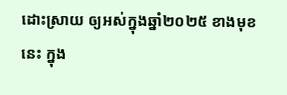ដោះស្រាយ ឲ្យអស់ក្នុងឆ្នាំ២០២៥ ខាងមុខនេះ ក្នុង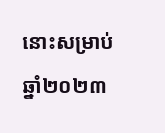នោះសម្រាប់ឆ្នាំ២០២៣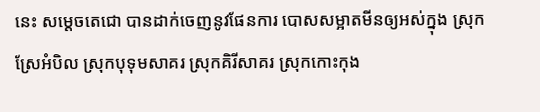នេះ សម្តេចតេជោ បានដាក់ចេញនូវផែនការ បោសសម្អាតមីនឲ្យអស់ក្នុង ស្រុកស្រែអំបិល ស្រុកបុទុមសាគរ ស្រុកគិរីសាគរ ស្រុកកោះកុង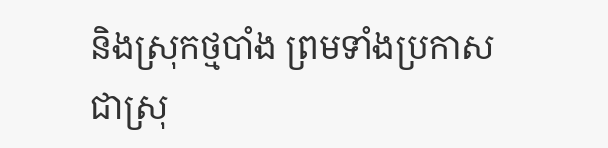និងស្រុកថ្មបាំង ព្រមទាំងប្រកាស ជាស្រុ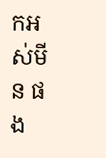កអស់មីន ផង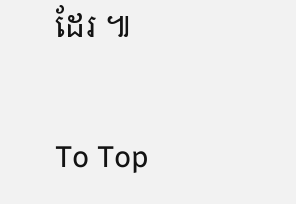ដែរ ៕

To Top